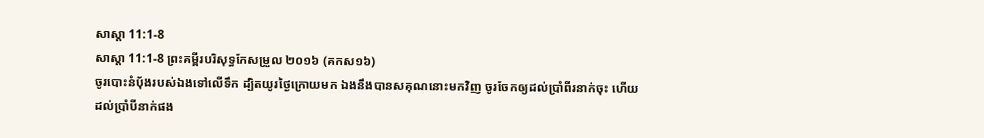សាស្ដា 11:1-8
សាស្ដា 11:1-8 ព្រះគម្ពីរបរិសុទ្ធកែសម្រួល ២០១៦ (គកស១៦)
ចូរបោះនំបុ័ងរបស់ឯងទៅលើទឹក ដ្បិតយូរថ្ងៃក្រោយមក ឯងនឹងបានសគុណនោះមកវិញ ចូរចែកឲ្យដល់ប្រាំពីរនាក់ចុះ ហើយដល់ប្រាំបីនាក់ផង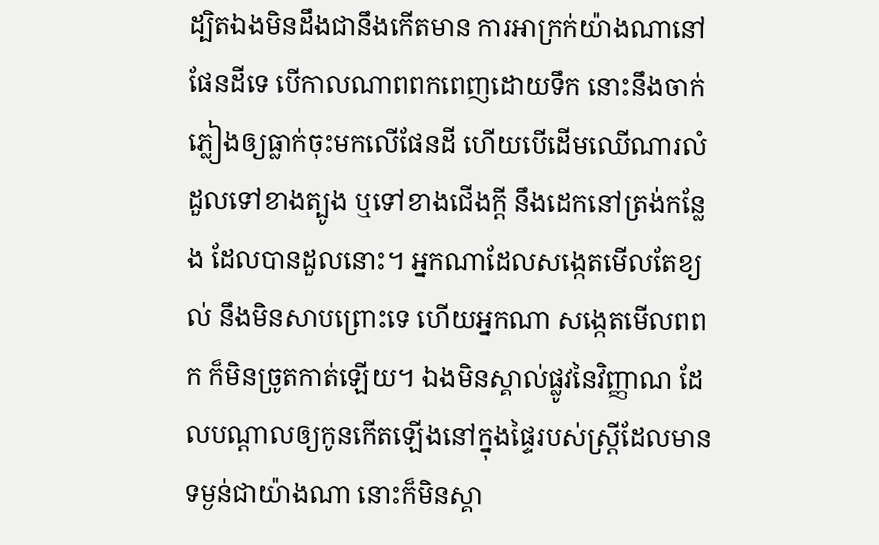ដ្បិតឯងមិនដឹងជានឹងកើតមាន ការអាក្រក់យ៉ាងណានៅផែនដីទេ បើកាលណាពពកពេញដោយទឹក នោះនឹងចាក់ភ្លៀងឲ្យធ្លាក់ចុះមកលើផែនដី ហើយបើដើមឈើណារលំដួលទៅខាងត្បូង ឬទៅខាងជើងក្តី នឹងដេកនៅត្រង់កន្លែង ដែលបានដួលនោះ។ អ្នកណាដែលសង្កេតមើលតែខ្យល់ នឹងមិនសាបព្រោះទេ ហើយអ្នកណា សង្កេតមើលពពក ក៏មិនច្រូតកាត់ឡើយ។ ឯងមិនស្គាល់ផ្លូវនៃវិញ្ញាណ ដែលបណ្ដាលឲ្យកូនកើតឡើងនៅក្នុងផ្ទៃរបស់ស្ត្រីដែលមានទម្ងន់ជាយ៉ាងណា នោះក៏មិនស្គា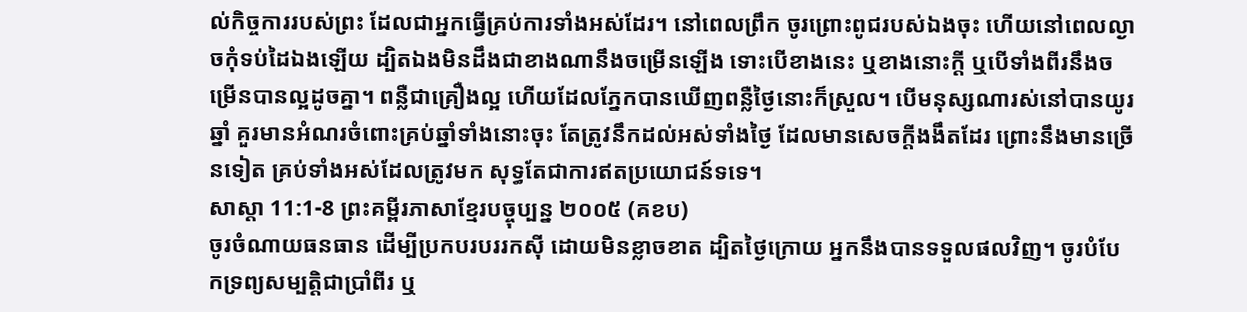ល់កិច្ចការរបស់ព្រះ ដែលជាអ្នកធ្វើគ្រប់ការទាំងអស់ដែរ។ នៅពេលព្រឹក ចូរព្រោះពូជរបស់ឯងចុះ ហើយនៅពេលល្ងាចកុំទប់ដៃឯងឡើយ ដ្បិតឯងមិនដឹងជាខាងណានឹងចម្រើនឡើង ទោះបើខាងនេះ ឬខាងនោះក្តី ឬបើទាំងពីរនឹងចម្រើនបានល្អដូចគ្នា។ ពន្លឺជាគ្រឿងល្អ ហើយដែលភ្នែកបានឃើញពន្លឺថ្ងៃនោះក៏ស្រួល។ បើមនុស្សណារស់នៅបានយូរឆ្នាំ គួរមានអំណរចំពោះគ្រប់ឆ្នាំទាំងនោះចុះ តែត្រូវនឹកដល់អស់ទាំងថ្ងៃ ដែលមានសេចក្ដីងងឹតដែរ ព្រោះនឹងមានច្រើនទៀត គ្រប់ទាំងអស់ដែលត្រូវមក សុទ្ធតែជាការឥតប្រយោជន៍ទទេ។
សាស្ដា 11:1-8 ព្រះគម្ពីរភាសាខ្មែរបច្ចុប្បន្ន ២០០៥ (គខប)
ចូរចំណាយធនធាន ដើម្បីប្រកបរបររកស៊ី ដោយមិនខ្លាចខាត ដ្បិតថ្ងៃក្រោយ អ្នកនឹងបានទទួលផលវិញ។ ចូរបំបែកទ្រព្យសម្បត្តិជាប្រាំពីរ ឬ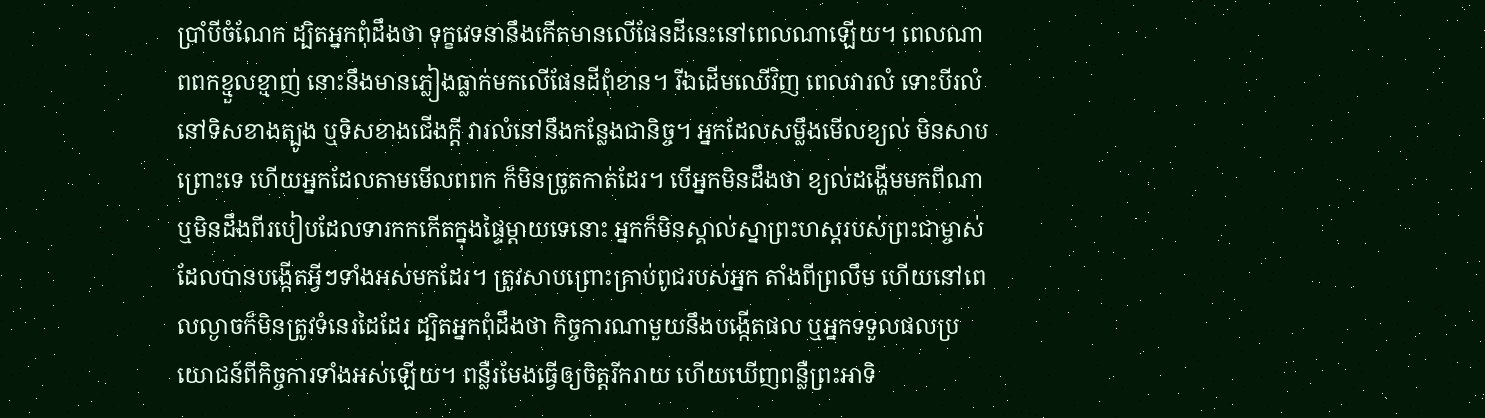ប្រាំបីចំណែក ដ្បិតអ្នកពុំដឹងថា ទុក្ខវេទនានឹងកើតមានលើផែនដីនេះនៅពេលណាឡើយ។ ពេលណាពពកខ្មួលខ្មាញ់ នោះនឹងមានភ្លៀងធ្លាក់មកលើផែនដីពុំខាន។ រីឯដើមឈើវិញ ពេលវារលំ ទោះបីរលំនៅទិសខាងត្បូង ឬទិសខាងជើងក្ដី វារលំនៅនឹងកន្លែងជានិច្ច។ អ្នកដែលសម្លឹងមើលខ្យល់ មិនសាបព្រោះទេ ហើយអ្នកដែលតាមមើលពពក ក៏មិនច្រូតកាត់ដែរ។ បើអ្នកមិនដឹងថា ខ្យល់ដង្ហើមមកពីណា ឬមិនដឹងពីរបៀបដែលទារកកកើតក្នុងផ្ទៃម្ដាយទេនោះ អ្នកក៏មិនស្គាល់ស្នាព្រះហស្ដរបស់ព្រះជាម្ចាស់ ដែលបានបង្កើតអ្វីៗទាំងអស់មកដែរ។ ត្រូវសាបព្រោះគ្រាប់ពូជរបស់អ្នក តាំងពីព្រលឹម ហើយនៅពេលល្ងាចក៏មិនត្រូវទំនេរដៃដែរ ដ្បិតអ្នកពុំដឹងថា កិច្ចការណាមួយនឹងបង្កើតផល ឬអ្នកទទួលផលប្រយោជន៍ពីកិច្ចការទាំងអស់ឡើយ។ ពន្លឺរមែងធ្វើឲ្យចិត្តរីករាយ ហើយឃើញពន្លឺព្រះអាទិ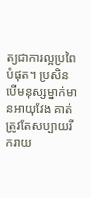ត្យជាការល្អប្រពៃបំផុត។ ប្រសិនបើមនុស្សម្នាក់មានអាយុវែង គាត់ត្រូវតែសប្បាយរីករាយ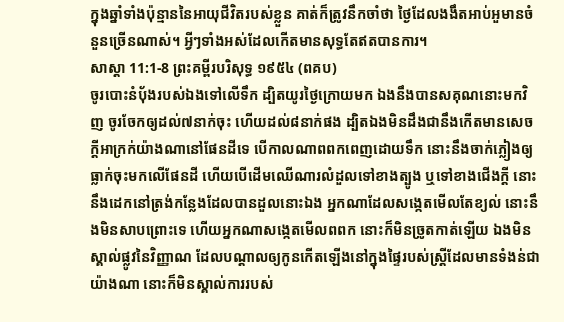ក្នុងឆ្នាំទាំងប៉ុន្មាននៃអាយុជីវិតរបស់ខ្លួន គាត់ក៏ត្រូវនឹកចាំថា ថ្ងៃដែលងងឹតអាប់អួមានចំនួនច្រើនណាស់។ អ្វីៗទាំងអស់ដែលកើតមានសុទ្ធតែឥតបានការ។
សាស្ដា 11:1-8 ព្រះគម្ពីរបរិសុទ្ធ ១៩៥៤ (ពគប)
ចូរបោះនំបុ័ងរបស់ឯងទៅលើទឹក ដ្បិតយូរថ្ងៃក្រោយមក ឯងនឹងបានសគុណនោះមកវិញ ចូរចែកឲ្យដល់៧នាក់ចុះ ហើយដល់៨នាក់ផង ដ្បិតឯងមិនដឹងជានឹងកើតមានសេចក្ដីអាក្រក់យ៉ាងណានៅផែនដីទេ បើកាលណាពពកពេញដោយទឹក នោះនឹងចាក់ភ្លៀងឲ្យធ្លាក់ចុះមកលើផែនដី ហើយបើដើមឈើណារលំដួលទៅខាងត្បូង ឬទៅខាងជើងក្តី នោះនឹងដេកនៅត្រង់កន្លែងដែលបានដួលនោះឯង អ្នកណាដែលសង្កេតមើលតែខ្យល់ នោះនឹងមិនសាបព្រោះទេ ហើយអ្នកណាសង្កេតមើលពពក នោះក៏មិនច្រូតកាត់ឡើយ ឯងមិនស្គាល់ផ្លូវនៃវិញ្ញាណ ដែលបណ្តាលឲ្យកូនកើតឡើងនៅក្នុងផ្ទៃរបស់ស្ត្រីដែលមានទំងន់ជាយ៉ាងណា នោះក៏មិនស្គាល់ការរបស់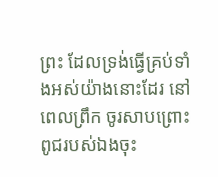ព្រះ ដែលទ្រង់ធ្វើគ្រប់ទាំងអស់យ៉ាងនោះដែរ នៅពេលព្រឹក ចូរសាបព្រោះពូជរបស់ឯងចុះ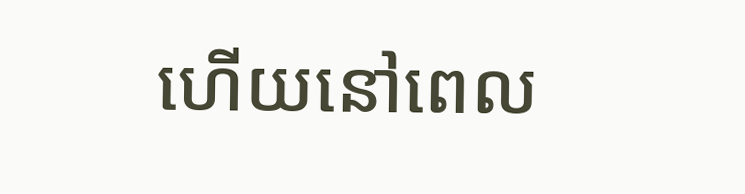ហើយនៅពេល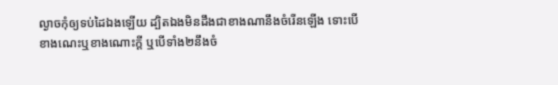ល្ងាចកុំឲ្យទប់ដៃឯងឡើយ ដ្បិតឯងមិនដឹងជាខាងណានឹងចំរើនឡើង ទោះបើខាងណេះឬខាងណោះក្តី ឬបើទាំង២នឹងចំ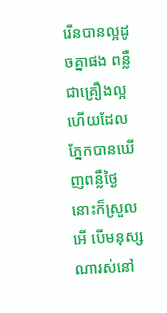រើនបានល្អដូចគ្នាផង ពន្លឺជាគ្រឿងល្អ ហើយដែលភ្នែកបានឃើញពន្លឺថ្ងៃ នោះក៏ស្រួល អើ បើមនុស្សណារស់នៅ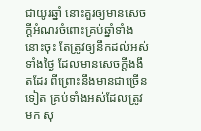ជាយូរឆ្នាំ នោះគួរឲ្យមានសេចក្ដីអំណរចំពោះគ្រប់ឆ្នាំទាំងនោះចុះ តែត្រូវឲ្យនឹកដល់អស់ទាំងថ្ងៃ ដែលមានសេចក្ដីងងឹតដែរ ពីព្រោះនឹងមានជាច្រើនទៀត គ្រប់ទាំងអស់ដែលត្រូវមក សុ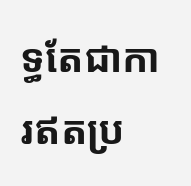ទ្ធតែជាការឥតប្រ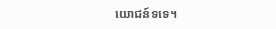យោជន៍ទទេ។